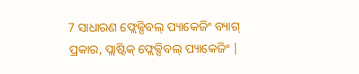7 ସାଧାରଣ ଫ୍ଲେକ୍ସିବଲ୍ ପ୍ୟାକେଜିଂ ବ୍ୟାଗ୍ ପ୍ରକାର, ପ୍ଲାଷ୍ଟିକ୍ ଫ୍ଲେକ୍ସିବଲ୍ ପ୍ୟାକେଜିଂ |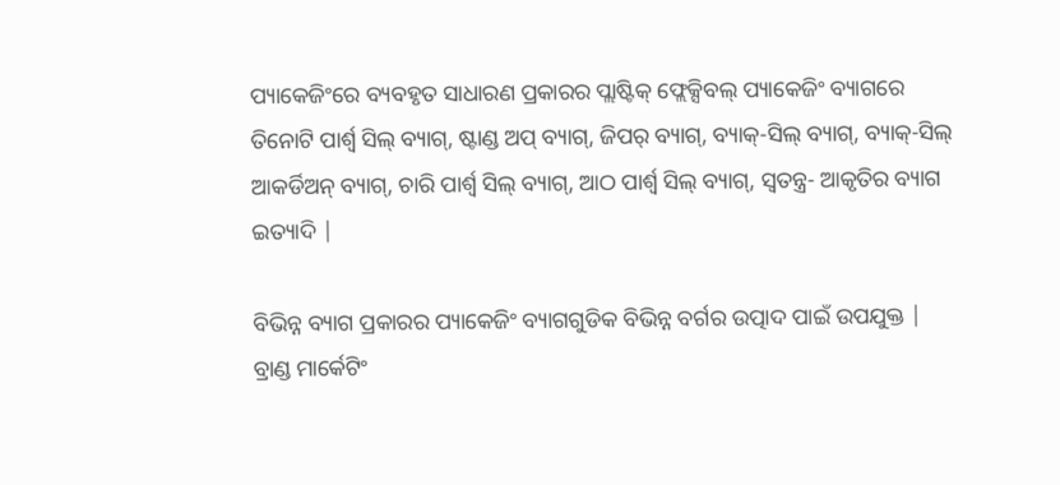ପ୍ୟାକେଜିଂରେ ବ୍ୟବହୃତ ସାଧାରଣ ପ୍ରକାରର ପ୍ଲାଷ୍ଟିକ୍ ଫ୍ଲେକ୍ସିବଲ୍ ପ୍ୟାକେଜିଂ ବ୍ୟାଗରେ ତିନୋଟି ପାର୍ଶ୍ୱ ସିଲ୍ ବ୍ୟାଗ୍, ଷ୍ଟାଣ୍ଡ ଅପ୍ ବ୍ୟାଗ୍, ଜିପର୍ ବ୍ୟାଗ୍, ବ୍ୟାକ୍-ସିଲ୍ ବ୍ୟାଗ୍, ବ୍ୟାକ୍-ସିଲ୍ ଆକର୍ଡିଅନ୍ ବ୍ୟାଗ୍, ଚାରି ପାର୍ଶ୍ୱ ସିଲ୍ ବ୍ୟାଗ୍, ଆଠ ପାର୍ଶ୍ୱ ସିଲ୍ ବ୍ୟାଗ୍, ସ୍ୱତନ୍ତ୍ର- ଆକୃତିର ବ୍ୟାଗ ଇତ୍ୟାଦି |

ବିଭିନ୍ନ ବ୍ୟାଗ ପ୍ରକାରର ପ୍ୟାକେଜିଂ ବ୍ୟାଗଗୁଡିକ ବିଭିନ୍ନ ବର୍ଗର ଉତ୍ପାଦ ପାଇଁ ଉପଯୁକ୍ତ | ବ୍ରାଣ୍ଡ ମାର୍କେଟିଂ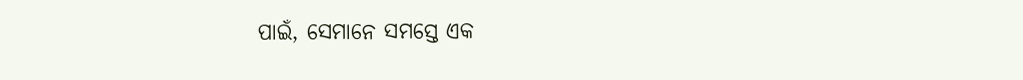ପାଇଁ, ସେମାନେ ସମସ୍ତେ ଏକ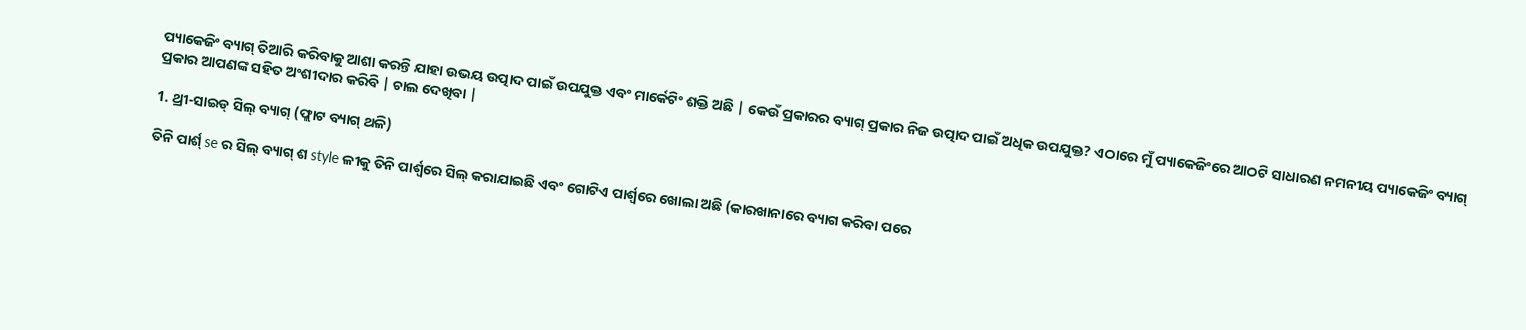ପ୍ୟାକେଜିଂ ବ୍ୟାଗ୍ ତିଆରି କରିବାକୁ ଆଶା କରନ୍ତି ଯାହା ଉଭୟ ଉତ୍ପାଦ ପାଇଁ ଉପଯୁକ୍ତ ଏବଂ ମାର୍କେଟିଂ ଶକ୍ତି ଅଛି | କେଉଁ ପ୍ରକାରର ବ୍ୟାଗ୍ ପ୍ରକାର ନିଜ ଉତ୍ପାଦ ପାଇଁ ଅଧିକ ଉପଯୁକ୍ତ? ଏଠାରେ ମୁଁ ପ୍ୟାକେଜିଂରେ ଆଠଟି ସାଧାରଣ ନମନୀୟ ପ୍ୟାକେଜିଂ ବ୍ୟାଗ୍ ପ୍ରକାର ଆପଣଙ୍କ ସହିତ ଅଂଶୀଦାର କରିବି | ଚାଲ ଦେଖିବା |

1. ଥ୍ରୀ-ସାଇଡ୍ ସିଲ୍ ବ୍ୟାଗ୍ (ଫ୍ଲାଟ ବ୍ୟାଗ୍ ଥଳି)

ତିନି ପାର୍ଶ୍ se ର ସିଲ୍ ବ୍ୟାଗ୍ ଶ style ଳୀକୁ ତିନି ପାର୍ଶ୍ୱରେ ସିଲ୍ କରାଯାଇଛି ଏବଂ ଗୋଟିଏ ପାର୍ଶ୍ୱରେ ଖୋଲା ଅଛି (କାରଖାନାରେ ବ୍ୟାଗ କରିବା ପରେ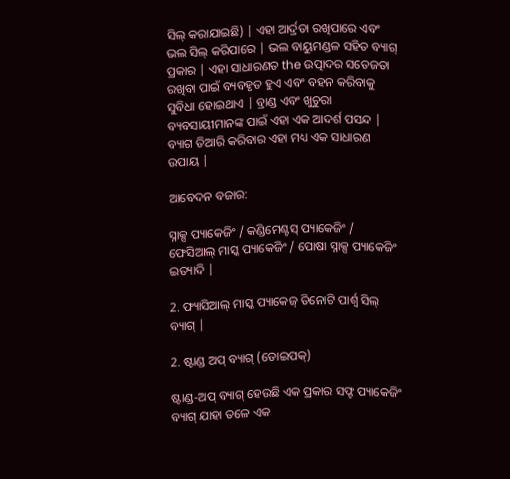ସିଲ୍ କରାଯାଇଛି) | ଏହା ଆର୍ଦ୍ରତା ରଖିପାରେ ଏବଂ ଭଲ ସିଲ୍ କରିପାରେ | ଭଲ ବାୟୁମଣ୍ଡଳ ସହିତ ବ୍ୟାଗ୍ ପ୍ରକାର | ଏହା ସାଧାରଣତ the ଉତ୍ପାଦର ସତେଜତା ରଖିବା ପାଇଁ ବ୍ୟବହୃତ ହୁଏ ଏବଂ ବହନ କରିବାକୁ ସୁବିଧା ହୋଇଥାଏ | ବ୍ରାଣ୍ଡ ଏବଂ ଖୁଚୁରା ବ୍ୟବସାୟୀମାନଙ୍କ ପାଇଁ ଏହା ଏକ ଆଦର୍ଶ ପସନ୍ଦ | ବ୍ୟାଗ ତିଆରି କରିବାର ଏହା ମଧ୍ୟ ଏକ ସାଧାରଣ ଉପାୟ |

ଆବେଦନ ବଜାର:

ସ୍ନାକ୍ସ ପ୍ୟାକେଜିଂ / କଣ୍ଡିମେଣ୍ଟସ୍ ପ୍ୟାକେଜିଂ / ଫେସିଆଲ୍ ମାସ୍କ ପ୍ୟାକେଜିଂ / ପୋଷା ସ୍ନାକ୍ସ ପ୍ୟାକେଜିଂ ଇତ୍ୟାଦି |

2. ଫ୍ୟାସିଆଲ୍ ମାସ୍କ ପ୍ୟାକେଜ୍ ତିନୋଟି ପାର୍ଶ୍ୱ ସିଲ୍ ବ୍ୟାଗ୍ |

2. ଷ୍ଟାଣ୍ଡ ଅପ୍ ବ୍ୟାଗ୍ (ଡୋଇପକ୍)

ଷ୍ଟାଣ୍ଡ-ଅପ୍ ବ୍ୟାଗ୍ ହେଉଛି ଏକ ପ୍ରକାର ସଫ୍ଟ ପ୍ୟାକେଜିଂ ବ୍ୟାଗ୍ ଯାହା ତଳେ ଏକ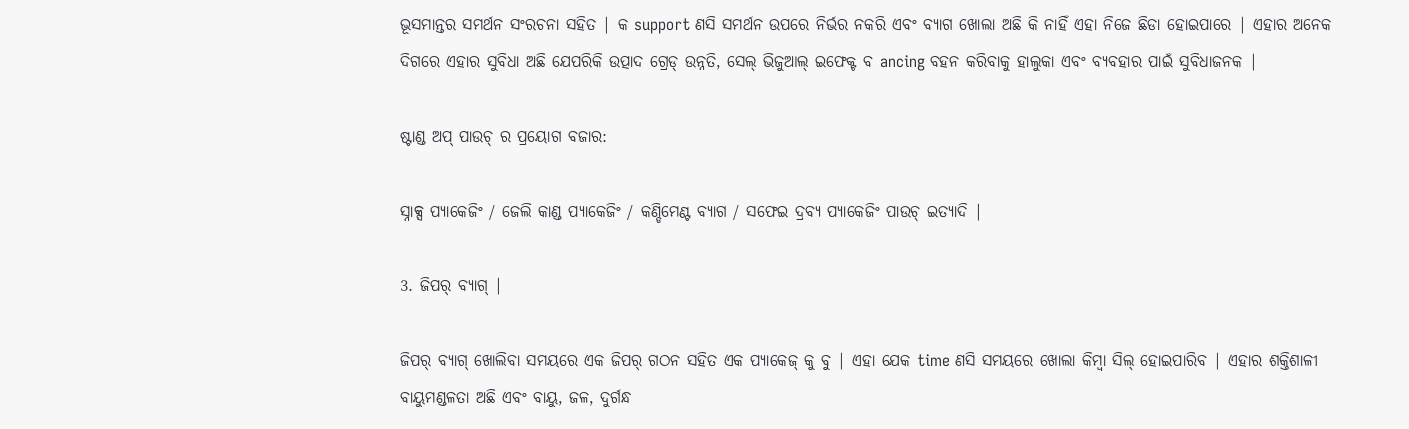ଭୂସମାନ୍ତର ସମର୍ଥନ ସଂରଚନା ସହିତ | କ support ଣସି ସମର୍ଥନ ଉପରେ ନିର୍ଭର ନକରି ଏବଂ ବ୍ୟାଗ ଖୋଲା ଅଛି କି ନାହିଁ ଏହା ନିଜେ ଛିଡା ହୋଇପାରେ | ଏହାର ଅନେକ ଦିଗରେ ଏହାର ସୁବିଧା ଅଛି ଯେପରିକି ଉତ୍ପାଦ ଗ୍ରେଡ୍ ଉନ୍ନତି, ସେଲ୍ ଭିଜୁଆଲ୍ ଇଫେକ୍ଟ ବ ancing ବହନ କରିବାକୁ ହାଲୁକା ଏବଂ ବ୍ୟବହାର ପାଇଁ ସୁବିଧାଜନକ |

ଷ୍ଟାଣ୍ଡ ଅପ୍ ପାଉଚ୍ ର ପ୍ରୟୋଗ ବଜାର:

ସ୍ନାକ୍ସ ପ୍ୟାକେଜିଂ / ଜେଲି କାଣ୍ଡ ପ୍ୟାକେଜିଂ / କଣ୍ଡିମେଣ୍ଟ ବ୍ୟାଗ / ସଫେଇ ଦ୍ରବ୍ୟ ପ୍ୟାକେଜିଂ ପାଉଚ୍ ଇତ୍ୟାଦି |

3. ଜିପର୍ ବ୍ୟାଗ୍ |

ଜିପର୍ ବ୍ୟାଗ୍ ଖୋଲିବା ସମୟରେ ଏକ ଜିପର୍ ଗଠନ ସହିତ ଏକ ପ୍ୟାକେଜ୍ କୁ ବୁ | ଏହା ଯେକ time ଣସି ସମୟରେ ଖୋଲା କିମ୍ବା ସିଲ୍ ହୋଇପାରିବ | ଏହାର ଶକ୍ତିଶାଳୀ ବାୟୁମଣ୍ଡଳତା ଅଛି ଏବଂ ବାୟୁ, ଜଳ, ଦୁର୍ଗନ୍ଧ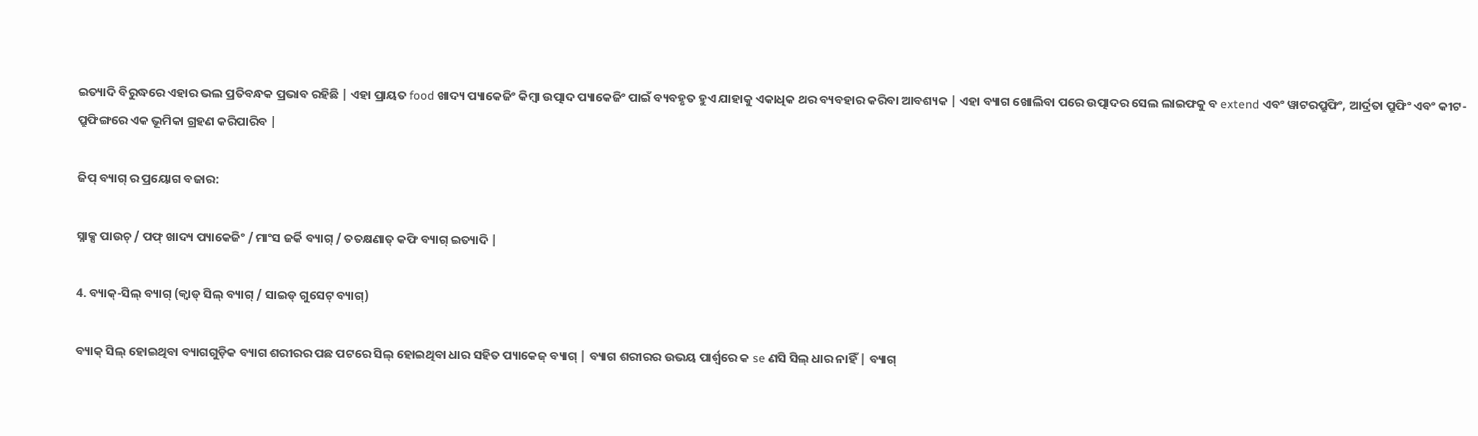ଇତ୍ୟାଦି ବିରୁଦ୍ଧରେ ଏହାର ଭଲ ପ୍ରତିବନ୍ଧକ ପ୍ରଭାବ ରହିଛି | ଏହା ପ୍ରାୟତ food ଖାଦ୍ୟ ପ୍ୟାକେଜିଂ କିମ୍ବା ଉତ୍ପାଦ ପ୍ୟାକେଜିଂ ପାଇଁ ବ୍ୟବହୃତ ହୁଏ ଯାହାକୁ ଏକାଧିକ ଥର ବ୍ୟବହାର କରିବା ଆବଶ୍ୟକ | ଏହା ବ୍ୟାଗ ଖୋଲିବା ପରେ ଉତ୍ପାଦର ସେଲ ଲାଇଫକୁ ବ extend ଏବଂ ୱାଟରପ୍ରୁଫିଂ, ଆର୍ଦ୍ରତା ପ୍ରୁଫିଂ ଏବଂ କୀଟ-ପ୍ରୁଫିଙ୍ଗରେ ଏକ ଭୂମିକା ଗ୍ରହଣ କରିପାରିବ |

ଜିପ୍ ବ୍ୟାଗ୍ ର ପ୍ରୟୋଗ ବଜାର:

ସ୍ନାକ୍ସ ପାଉଚ୍ / ପଫ୍ ଖାଦ୍ୟ ପ୍ୟାକେଜିଂ / ମାଂସ ଜର୍କି ବ୍ୟାଗ୍ / ତତକ୍ଷଣାତ୍ କଫି ବ୍ୟାଗ୍ ଇତ୍ୟାଦି |

4. ବ୍ୟାକ୍-ସିଲ୍ ବ୍ୟାଗ୍ (କ୍ୱାଡ୍ ସିଲ୍ ବ୍ୟାଗ୍ / ସାଇଡ୍ ଗୁସେଟ୍ ବ୍ୟାଗ୍)

ବ୍ୟାକ୍ ସିଲ୍ ହୋଇଥିବା ବ୍ୟାଗଗୁଡ଼ିକ ବ୍ୟାଗ ଶରୀରର ପଛ ପଟରେ ସିଲ୍ ହୋଇଥିବା ଧାର ସହିତ ପ୍ୟାକେଜ୍ ବ୍ୟାଗ୍ | ବ୍ୟାଗ ଶରୀରର ଉଭୟ ପାର୍ଶ୍ୱରେ କ se ଣସି ସିଲ୍ ଧାର ନାହିଁ | ବ୍ୟାଗ୍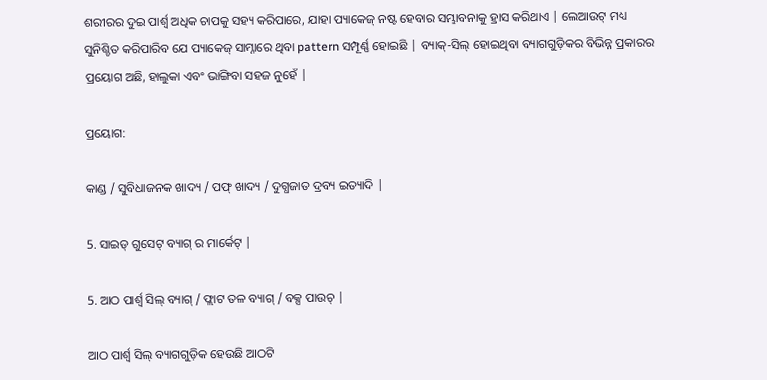ଶରୀରର ଦୁଇ ପାର୍ଶ୍ୱ ଅଧିକ ଚାପକୁ ସହ୍ୟ କରିପାରେ, ଯାହା ପ୍ୟାକେଜ୍ ନଷ୍ଟ ହେବାର ସମ୍ଭାବନାକୁ ହ୍ରାସ କରିଥାଏ | ଲେଆଉଟ୍ ମଧ୍ୟ ସୁନିଶ୍ଚିତ କରିପାରିବ ଯେ ପ୍ୟାକେଜ୍ ସାମ୍ନାରେ ଥିବା pattern ସମ୍ପୂର୍ଣ୍ଣ ହୋଇଛି | ବ୍ୟାକ୍-ସିଲ୍ ହୋଇଥିବା ବ୍ୟାଗଗୁଡ଼ିକର ବିଭିନ୍ନ ପ୍ରକାରର ପ୍ରୟୋଗ ଅଛି, ହାଲୁକା ଏବଂ ଭାଙ୍ଗିବା ସହଜ ନୁହେଁ |

ପ୍ରୟୋଗ:

କାଣ୍ଡ / ସୁବିଧାଜନକ ଖାଦ୍ୟ / ପଫ୍ ଖାଦ୍ୟ / ଦୁଗ୍ଧଜାତ ଦ୍ରବ୍ୟ ଇତ୍ୟାଦି |

5. ସାଇଡ୍ ଗୁସେଟ୍ ବ୍ୟାଗ୍ ର ମାର୍କେଟ୍ |

5. ଆଠ ପାର୍ଶ୍ୱ ସିଲ୍ ବ୍ୟାଗ୍ / ଫ୍ଲାଟ ତଳ ବ୍ୟାଗ୍ / ବକ୍ସ ପାଉଚ୍ |

ଆଠ ପାର୍ଶ୍ୱ ସିଲ୍ ବ୍ୟାଗଗୁଡ଼ିକ ହେଉଛି ଆଠଟି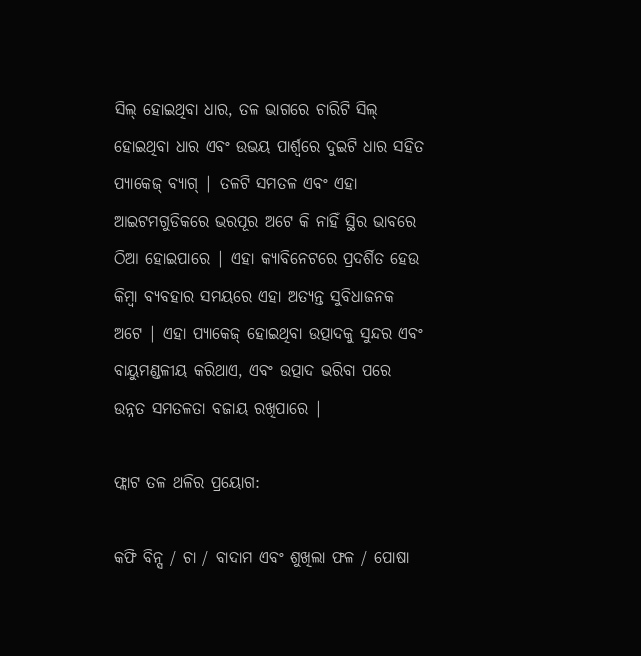ସିଲ୍ ହୋଇଥିବା ଧାର, ତଳ ଭାଗରେ ଚାରିଟି ସିଲ୍ ହୋଇଥିବା ଧାର ଏବଂ ଉଭୟ ପାର୍ଶ୍ୱରେ ଦୁଇଟି ଧାର ସହିତ ପ୍ୟାକେଜ୍ ବ୍ୟାଗ୍ | ତଳଟି ସମତଳ ଏବଂ ଏହା ଆଇଟମଗୁଡିକରେ ଭରପୂର ଅଟେ କି ନାହିଁ ସ୍ଥିର ଭାବରେ ଠିଆ ହୋଇପାରେ | ଏହା କ୍ୟାବିନେଟରେ ପ୍ରଦର୍ଶିତ ହେଉ କିମ୍ବା ବ୍ୟବହାର ସମୟରେ ଏହା ଅତ୍ୟନ୍ତ ସୁବିଧାଜନକ ଅଟେ | ଏହା ପ୍ୟାକେଜ୍ ହୋଇଥିବା ଉତ୍ପାଦକୁ ସୁନ୍ଦର ଏବଂ ବାୟୁମଣ୍ଡଳୀୟ କରିଥାଏ, ଏବଂ ଉତ୍ପାଦ ଭରିବା ପରେ ଉନ୍ନତ ସମତଳତା ବଜାୟ ରଖିପାରେ |

ଫ୍ଲାଟ ତଳ ଥଳିର ପ୍ରୟୋଗ:

କଫି ବିନ୍ସ / ଚା / ବାଦାମ ଏବଂ ଶୁଖିଲା ଫଳ / ପୋଷା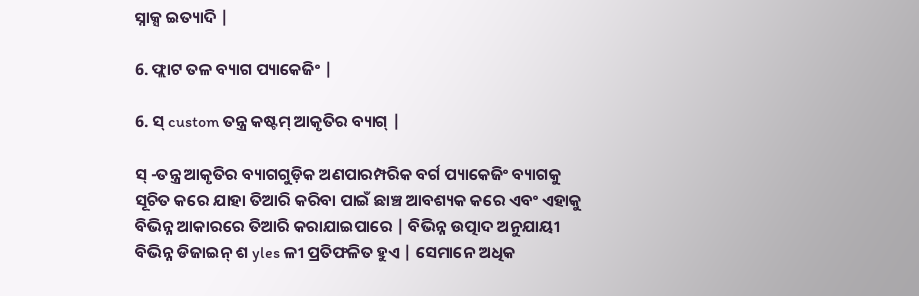ସ୍ନାକ୍ସ ଇତ୍ୟାଦି |

6. ଫ୍ଲାଟ ତଳ ବ୍ୟାଗ ପ୍ୟାକେଜିଂ |

6. ସ୍ custom ତନ୍ତ୍ର କଷ୍ଟମ୍ ଆକୃତିର ବ୍ୟାଗ୍ |

ସ୍ -ତନ୍ତ୍ର ଆକୃତିର ବ୍ୟାଗଗୁଡ଼ିକ ଅଣପାରମ୍ପରିକ ବର୍ଗ ପ୍ୟାକେଜିଂ ବ୍ୟାଗକୁ ସୂଚିତ କରେ ଯାହା ତିଆରି କରିବା ପାଇଁ ଛାଞ୍ଚ ଆବଶ୍ୟକ କରେ ଏବଂ ଏହାକୁ ବିଭିନ୍ନ ଆକାରରେ ତିଆରି କରାଯାଇପାରେ | ବିଭିନ୍ନ ଉତ୍ପାଦ ଅନୁଯାୟୀ ବିଭିନ୍ନ ଡିଜାଇନ୍ ଶ yles ଳୀ ପ୍ରତିଫଳିତ ହୁଏ | ସେମାନେ ଅଧିକ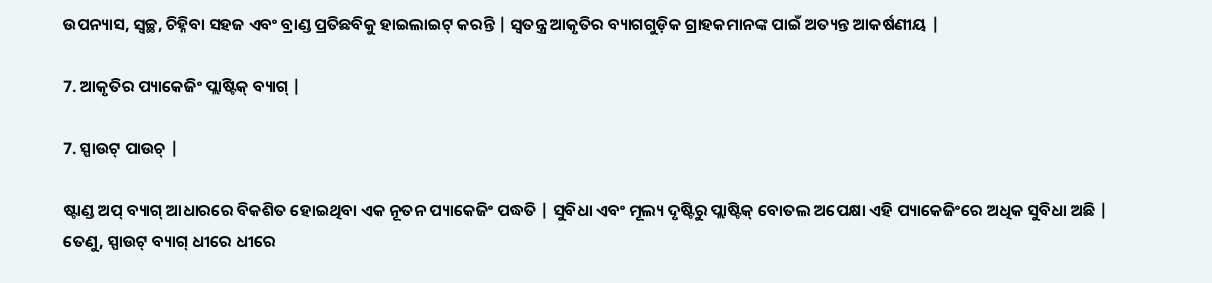ଉପନ୍ୟାସ, ସ୍ୱଚ୍ଛ, ଚିହ୍ନିବା ସହଜ ଏବଂ ବ୍ରାଣ୍ଡ ପ୍ରତିଛବିକୁ ହାଇଲାଇଟ୍ କରନ୍ତି | ସ୍ୱତନ୍ତ୍ର ଆକୃତିର ବ୍ୟାଗଗୁଡ଼ିକ ଗ୍ରାହକମାନଙ୍କ ପାଇଁ ଅତ୍ୟନ୍ତ ଆକର୍ଷଣୀୟ |

7. ଆକୃତିର ପ୍ୟାକେଜିଂ ପ୍ଲାଷ୍ଟିକ୍ ବ୍ୟାଗ୍ |

7. ସ୍ପାଉଟ୍ ପାଉଚ୍ |

ଷ୍ଟାଣ୍ଡ ଅପ୍ ବ୍ୟାଗ୍ ଆଧାରରେ ବିକଶିତ ହୋଇଥିବା ଏକ ନୂତନ ପ୍ୟାକେଜିଂ ପଦ୍ଧତି | ସୁବିଧା ଏବଂ ମୂଲ୍ୟ ଦୃଷ୍ଟିରୁ ପ୍ଲାଷ୍ଟିକ୍ ବୋତଲ ଅପେକ୍ଷା ଏହି ପ୍ୟାକେଜିଂରେ ଅଧିକ ସୁବିଧା ଅଛି | ତେଣୁ, ସ୍ପାଉଟ୍ ବ୍ୟାଗ୍ ଧୀରେ ଧୀରେ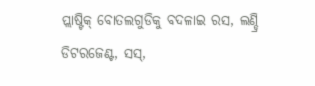ପ୍ଲାଷ୍ଟିକ୍ ବୋତଲଗୁଡିକୁ ବଦଳାଇ ରସ, ଲଣ୍ଡ୍ରି ଡିଟରଜେଣ୍ଟ, ସସ୍,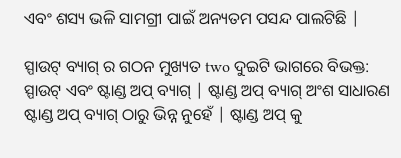ଏବଂ ଶସ୍ୟ ଭଳି ସାମଗ୍ରୀ ପାଇଁ ଅନ୍ୟତମ ପସନ୍ଦ ପାଲଟିଛି |

ସ୍ପାଉଟ୍ ବ୍ୟାଗ୍ ର ଗଠନ ମୁଖ୍ୟତ two ଦୁଇଟି ଭାଗରେ ବିଭକ୍ତ: ସ୍ପାଉଟ୍ ଏବଂ ଷ୍ଟାଣ୍ଡ ଅପ୍ ବ୍ୟାଗ୍ | ଷ୍ଟାଣ୍ଡ ଅପ୍ ବ୍ୟାଗ୍ ଅଂଶ ସାଧାରଣ ଷ୍ଟାଣ୍ଡ ଅପ୍ ବ୍ୟାଗ୍ ଠାରୁ ଭିନ୍ନ ନୁହେଁ | ଷ୍ଟାଣ୍ଡ ଅପ୍ କୁ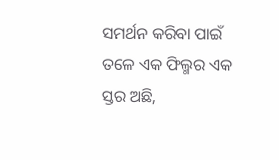ସମର୍ଥନ କରିବା ପାଇଁ ତଳେ ଏକ ଫିଲ୍ମର ଏକ ସ୍ତର ଅଛି,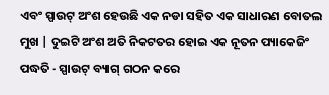ଏବଂ ସ୍ପାଉଟ୍ ଅଂଶ ହେଉଛି ଏକ ନଡା ସହିତ ଏକ ସାଧାରଣ ବୋତଲ ମୁଖ | ଦୁଇଟି ଅଂଶ ଅତି ନିକଟତର ହୋଇ ଏକ ନୂତନ ପ୍ୟାକେଜିଂ ପଦ୍ଧତି - ସ୍ପାଉଟ୍ ବ୍ୟାଗ୍ ଗଠନ କରେ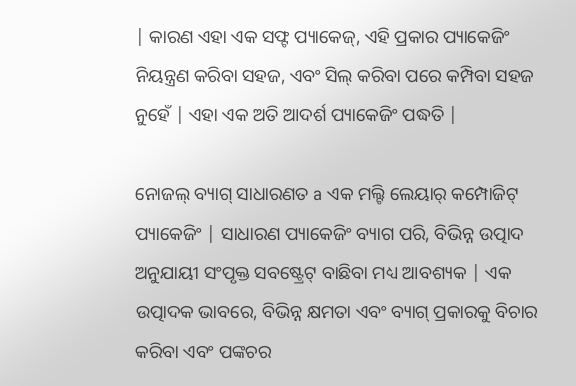| କାରଣ ଏହା ଏକ ସଫ୍ଟ ପ୍ୟାକେଜ୍, ଏହି ପ୍ରକାର ପ୍ୟାକେଜିଂ ନିୟନ୍ତ୍ରଣ କରିବା ସହଜ, ଏବଂ ସିଲ୍ କରିବା ପରେ କମ୍ପିବା ସହଜ ନୁହେଁ | ଏହା ଏକ ଅତି ଆଦର୍ଶ ପ୍ୟାକେଜିଂ ପଦ୍ଧତି |

ନୋଜଲ୍ ବ୍ୟାଗ୍ ସାଧାରଣତ a ଏକ ମଲ୍ଟି ଲେୟାର୍ କମ୍ପୋଜିଟ୍ ପ୍ୟାକେଜିଂ | ସାଧାରଣ ପ୍ୟାକେଜିଂ ବ୍ୟାଗ ପରି, ବିଭିନ୍ନ ଉତ୍ପାଦ ଅନୁଯାୟୀ ସଂପୃକ୍ତ ସବଷ୍ଟ୍ରେଟ୍ ବାଛିବା ମଧ୍ୟ ଆବଶ୍ୟକ | ଏକ ଉତ୍ପାଦକ ଭାବରେ, ବିଭିନ୍ନ କ୍ଷମତା ଏବଂ ବ୍ୟାଗ୍ ପ୍ରକାରକୁ ବିଚାର କରିବା ଏବଂ ପଙ୍କଚର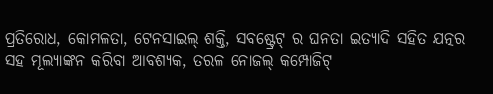ପ୍ରତିରୋଧ, କୋମଳତା, ଟେନସାଇଲ୍ ଶକ୍ତି, ସବଷ୍ଟ୍ରେଟ୍ ର ଘନତା ଇତ୍ୟାଦି ସହିତ ଯତ୍ନର ସହ ମୂଲ୍ୟାଙ୍କନ କରିବା ଆବଶ୍ୟକ, ତରଳ ନୋଜଲ୍ କମ୍ପୋଜିଟ୍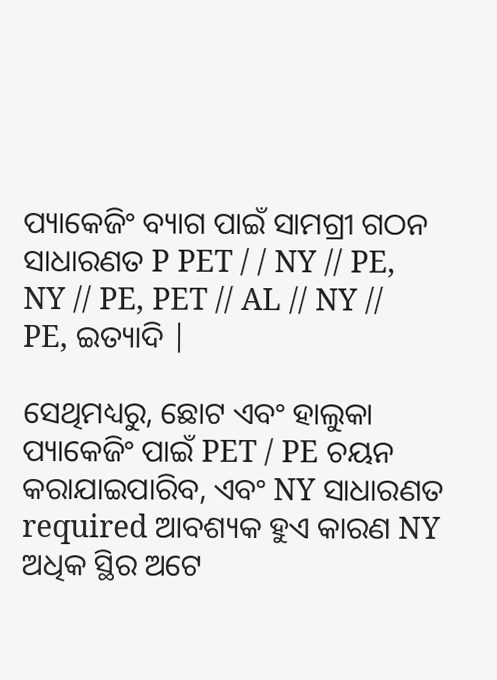ପ୍ୟାକେଜିଂ ବ୍ୟାଗ ପାଇଁ ସାମଗ୍ରୀ ଗଠନ ସାଧାରଣତ P PET / / NY // PE, NY // PE, PET // AL // NY // PE, ଇତ୍ୟାଦି |

ସେଥିମଧ୍ୟରୁ, ଛୋଟ ଏବଂ ହାଲୁକା ପ୍ୟାକେଜିଂ ପାଇଁ PET / PE ଚୟନ କରାଯାଇପାରିବ, ଏବଂ NY ସାଧାରଣତ required ଆବଶ୍ୟକ ହୁଏ କାରଣ NY ଅଧିକ ସ୍ଥିର ଅଟେ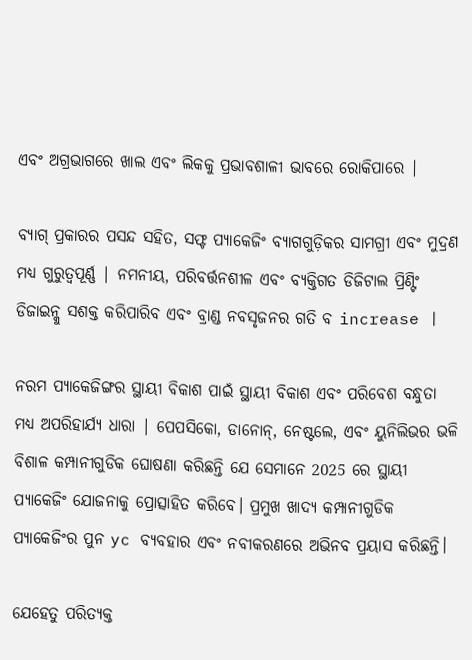ଏବଂ ଅଗ୍ରଭାଗରେ ଖାଲ ଏବଂ ଲିକକୁ ପ୍ରଭାବଶାଳୀ ଭାବରେ ରୋକିପାରେ |

ବ୍ୟାଗ୍ ପ୍ରକାରର ପସନ୍ଦ ସହିତ, ସଫ୍ଟ ପ୍ୟାକେଜିଂ ବ୍ୟାଗଗୁଡ଼ିକର ସାମଗ୍ରୀ ଏବଂ ମୁଦ୍ରଣ ମଧ୍ୟ ଗୁରୁତ୍ୱପୂର୍ଣ୍ଣ | ନମନୀୟ, ପରିବର୍ତ୍ତନଶୀଳ ଏବଂ ବ୍ୟକ୍ତିଗତ ଡିଜିଟାଲ ପ୍ରିଣ୍ଟିଂ ଡିଜାଇନ୍କୁ ସଶକ୍ତ କରିପାରିବ ଏବଂ ବ୍ରାଣ୍ଡ ନବସୃଜନର ଗତି ବ increase |

ନରମ ପ୍ୟାକେଜିଙ୍ଗର ସ୍ଥାୟୀ ବିକାଶ ପାଇଁ ସ୍ଥାୟୀ ବିକାଶ ଏବଂ ପରିବେଶ ବନ୍ଧୁତା ମଧ୍ୟ ଅପରିହାର୍ଯ୍ୟ ଧାରା | ପେପସିକୋ, ଡାନୋନ୍, ନେଷ୍ଟଲେ, ଏବଂ ୟୁନିଲିଭର ଭଳି ବିଶାଳ କମ୍ପାନୀଗୁଡିକ ଘୋଷଣା କରିଛନ୍ତି ଯେ ସେମାନେ 2025 ରେ ସ୍ଥାୟୀ ପ୍ୟାକେଜିଂ ଯୋଜନାକୁ ପ୍ରୋତ୍ସାହିତ କରିବେ। ପ୍ରମୁଖ ଖାଦ୍ୟ କମ୍ପାନୀଗୁଡିକ ପ୍ୟାକେଜିଂର ପୁନ yc ବ୍ୟବହାର ଏବଂ ନବୀକରଣରେ ଅଭିନବ ପ୍ରୟାସ କରିଛନ୍ତି।

ଯେହେତୁ ପରିତ୍ୟକ୍ତ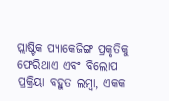ପ୍ଲାଷ୍ଟିକ ପ୍ୟାକେଜିଙ୍ଗ ପ୍ରକୃତିକୁ ଫେରିଥାଏ ଏବଂ ବିଲୋପ ପ୍ରକ୍ରିୟା ବହୁତ ଲମ୍ବା, ଏକକ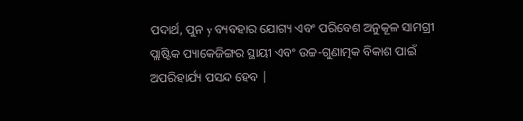ପଦାର୍ଥ, ପୁନ y ବ୍ୟବହାର ଯୋଗ୍ୟ ଏବଂ ପରିବେଶ ଅନୁକୂଳ ସାମଗ୍ରୀ ପ୍ଲାଷ୍ଟିକ ପ୍ୟାକେଜିଙ୍ଗର ସ୍ଥାୟୀ ଏବଂ ଉଚ୍ଚ-ଗୁଣାତ୍ମକ ବିକାଶ ପାଇଁ ଅପରିହାର୍ଯ୍ୟ ପସନ୍ଦ ହେବ |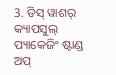3. ଡିସ୍ ୱାଶର୍ କ୍ୟାପସୁଲ୍ ପ୍ୟାକେଜିଂ ଷ୍ଟାଣ୍ଡ ଅପ୍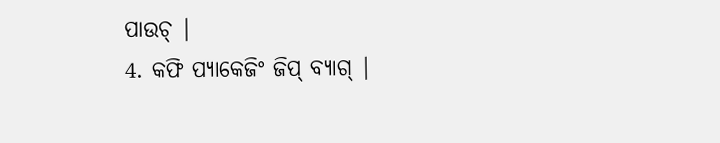ପାଉଚ୍ |
4. କଫି ପ୍ୟାକେଜିଂ ଜିପ୍ ବ୍ୟାଗ୍ |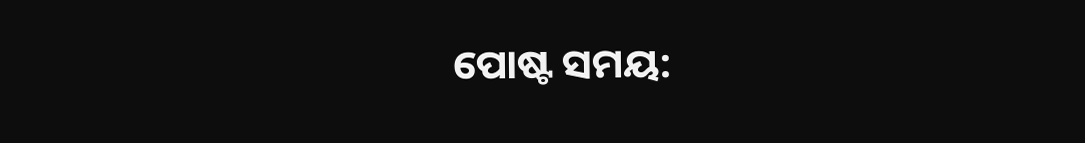ପୋଷ୍ଟ ସମୟ: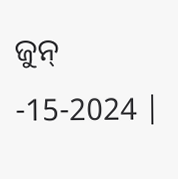ଜୁନ୍ -15-2024 |